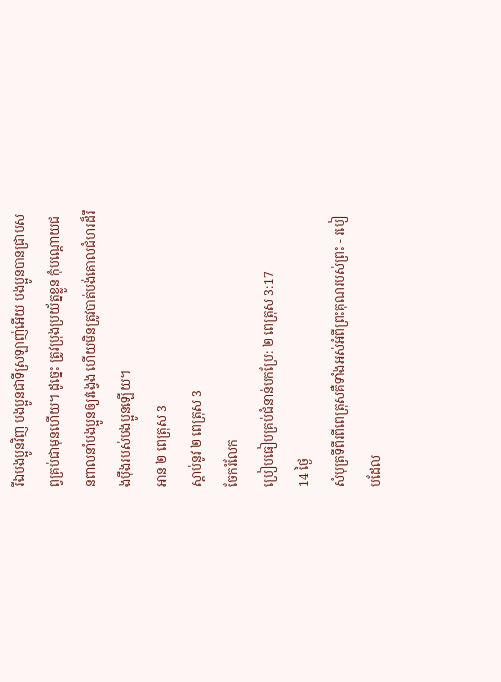រីឯបងប្អូនវិញ បងប្អូនជាទីស្រឡាញ់អើយ បងប្អូនបានជ្រាបសព្វគ្រប់ជាមុនហើយ។ ដូច្នេះ ត្រូវប្រុងប្រយ័ត្នខ្លួន កុំបណ្ដោយជនពាលនាំបងប្អូនឲ្យវង្វេង ហើយមិនត្រូវបាត់បង់គោលជំហរដ៏រឹងប៉ឹងរបស់បងប្អូនឡើយ។
អាន ២ ពេត្រុស 3
ស្ដាប់នូវ ២ ពេត្រុស 3
ចែករំលែក
ប្រៀបធៀបគ្រប់ជំនាន់បកប្រែ: ២ ពេត្រុស 3:17
14 ថ្ងៃ
សំបុត្រទីពីរពីពេត្រុសគឺទាំងអស់អំពីព្រះគុណរបស់ព្រះ - របៀបដែល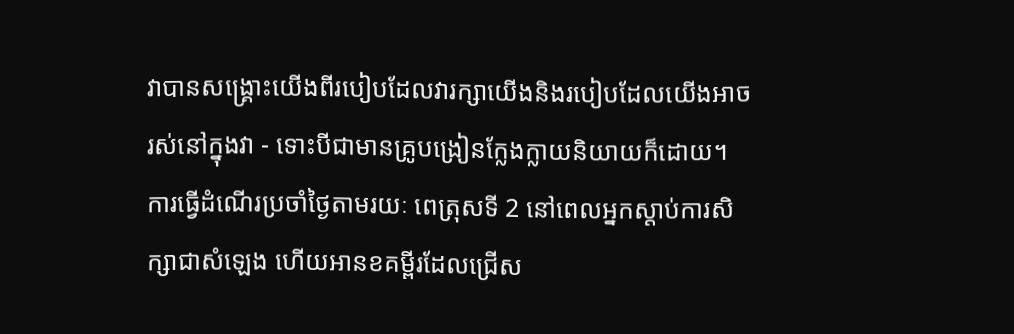វាបានសង្រ្គោះយើងពីរបៀបដែលវារក្សាយើងនិងរបៀបដែលយើងអាចរស់នៅក្នុងវា - ទោះបីជាមានគ្រូបង្រៀនក្លែងក្លាយនិយាយក៏ដោយ។ ការធ្វើដំណើរប្រចាំថ្ងៃតាមរយៈ ពេត្រុសទី 2 នៅពេលអ្នកស្តាប់ការសិក្សាជាសំឡេង ហើយអានខគម្ពីរដែលជ្រើស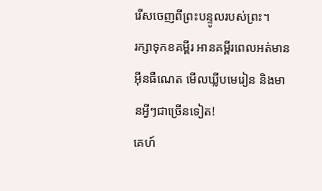រើសចេញពីព្រះបន្ទូលរបស់ព្រះ។
រក្សាទុកខគម្ពីរ អានគម្ពីរពេលអត់មានអ៊ីនធឺណេត មើលឃ្លីបមេរៀន និងមានអ្វីៗជាច្រើនទៀត!
គេហ៍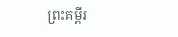ព្រះគម្ពីរ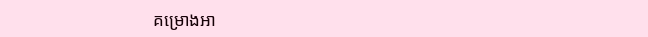គម្រោងអា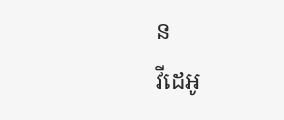ន
វីដេអូ